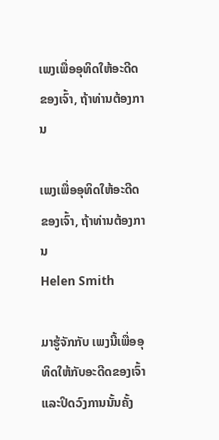ເພງເພື່ອອຸທິດໃຫ້ອະດີດຂອງເຈົ້າ, ຖ້າທ່ານຕ້ອງການ

ເພງເພື່ອອຸທິດໃຫ້ອະດີດຂອງເຈົ້າ, ຖ້າທ່ານຕ້ອງການ
Helen Smith

ມາຮູ້ຈັກກັບ ເພງນີ້ເພື່ອອຸທິດໃຫ້ກັບອະດີດຂອງເຈົ້າ ແລະປິດວົງການນັ້ນຄັ້ງ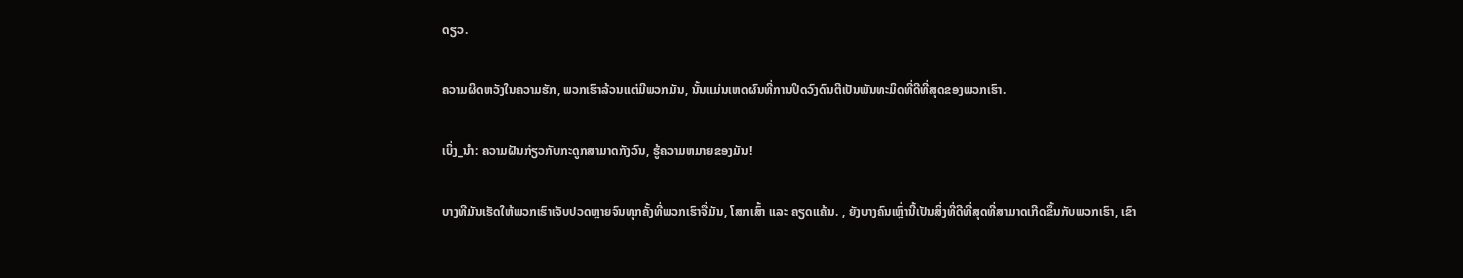ດຽວ.

ຄວາມຜິດຫວັງໃນຄວາມຮັກ, ພວກເຮົາລ້ວນແຕ່ມີພວກມັນ, ນັ້ນແມ່ນເຫດຜົນທີ່ການປິດວົງດົນຕີເປັນພັນທະມິດທີ່ດີທີ່ສຸດຂອງພວກເຮົາ.

ເບິ່ງ_ນຳ: ຄວາມຝັນກ່ຽວກັບກະດູກສາມາດກັງວົນ, ຮູ້ຄວາມຫມາຍຂອງມັນ!

ບາງທີມັນເຮັດໃຫ້ພວກເຮົາເຈັບປວດຫຼາຍຈົນທຸກຄັ້ງທີ່ພວກເຮົາຈື່ມັນ, ໂສກເສົ້າ ແລະ ຄຽດແຄ້ນ. , ຍັງບາງຄົນເຫຼົ່ານີ້ເປັນສິ່ງທີ່ດີທີ່ສຸດທີ່ສາມາດເກີດຂຶ້ນກັບພວກເຮົາ, ເຂົາ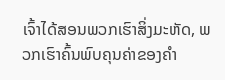ເຈົ້າໄດ້ສອນພວກເຮົາສິ່ງມະຫັດ, ພວກເຮົາຄົ້ນພົບຄຸນຄ່າຂອງຄໍາ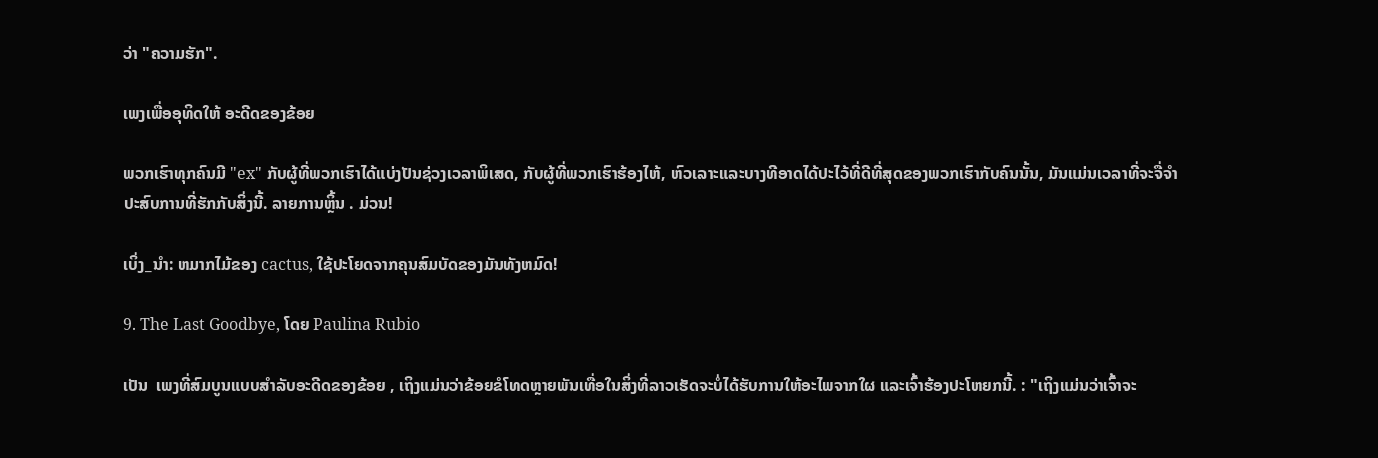ວ່າ "ຄວາມຮັກ".

ເພງເພື່ອອຸທິດໃຫ້ ອະດີດຂອງຂ້ອຍ

ພວກເຮົາທຸກຄົນມີ "ex" ກັບຜູ້ທີ່ພວກເຮົາໄດ້ແບ່ງປັນຊ່ວງເວລາພິເສດ, ກັບຜູ້ທີ່ພວກເຮົາຮ້ອງໄຫ້, ຫົວເລາະແລະບາງທີອາດໄດ້ປະໄວ້ທີ່ດີທີ່ສຸດຂອງພວກເຮົາກັບຄົນນັ້ນ, ມັນແມ່ນເວລາທີ່ຈະຈື່ຈໍາປະສົບການທີ່ຮັກກັບສິ່ງນີ້. ລາຍການຫຼິ້ນ . ມ່ວນ!

ເບິ່ງ_ນຳ: ຫມາກໄມ້ຂອງ cactus, ໃຊ້ປະໂຍດຈາກຄຸນສົມບັດຂອງມັນທັງຫມົດ!

9. The Last Goodbye, ໂດຍ Paulina Rubio

ເປັນ  ເພງທີ່ສົມບູນແບບສໍາລັບອະດີດຂອງຂ້ອຍ , ເຖິງແມ່ນວ່າຂ້ອຍຂໍໂທດຫຼາຍພັນເທື່ອໃນສິ່ງທີ່ລາວເຮັດຈະບໍ່ໄດ້ຮັບການໃຫ້ອະໄພຈາກໃຜ ແລະເຈົ້າຮ້ອງປະໂຫຍກນີ້. : "ເຖິງແມ່ນວ່າເຈົ້າຈະ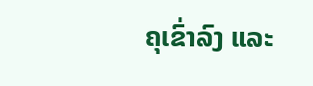ຄຸເຂົ່າລົງ ແລະ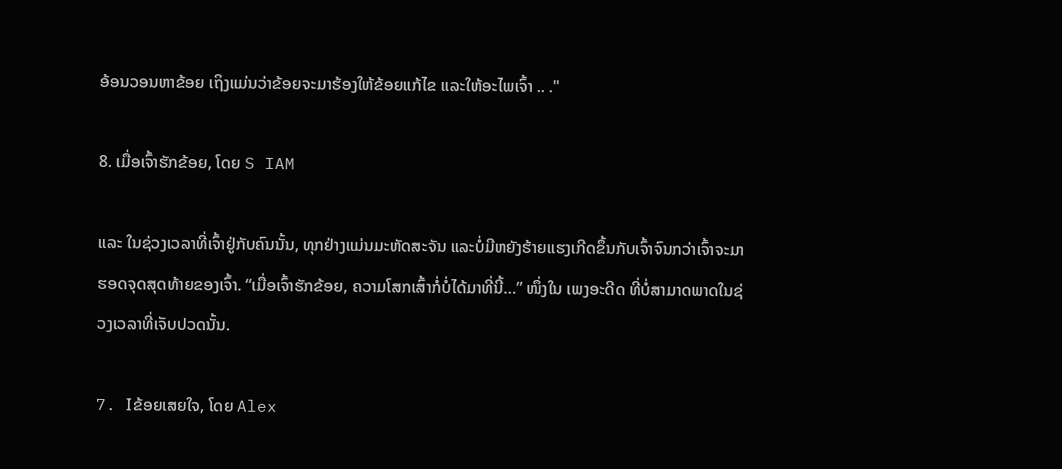ອ້ອນວອນຫາຂ້ອຍ ເຖິງແມ່ນວ່າຂ້ອຍຈະມາຮ້ອງໃຫ້ຂ້ອຍແກ້ໄຂ ແລະໃຫ້ອະໄພເຈົ້າ .. ."

8. ເມື່ອເຈົ້າຮັກຂ້ອຍ, ໂດຍ S IAM

ແລະ ໃນຊ່ວງເວລາທີ່ເຈົ້າຢູ່ກັບຄົນນັ້ນ, ທຸກຢ່າງແມ່ນມະຫັດສະຈັນ ແລະບໍ່ມີຫຍັງຮ້າຍແຮງເກີດຂຶ້ນກັບເຈົ້າຈົນກວ່າເຈົ້າຈະມາຮອດຈຸດສຸດທ້າຍຂອງເຈົ້າ. “ເມື່ອເຈົ້າຮັກຂ້ອຍ, ຄວາມໂສກເສົ້າກໍ່ບໍ່ໄດ້ມາທີ່ນີ້…” ໜຶ່ງໃນ ເພງອະດີດ ທີ່ບໍ່ສາມາດພາດໃນຊ່ວງເວລາທີ່ເຈັບປວດນັ້ນ.

7. Iຂ້ອຍເສຍໃຈ, ໂດຍ Alex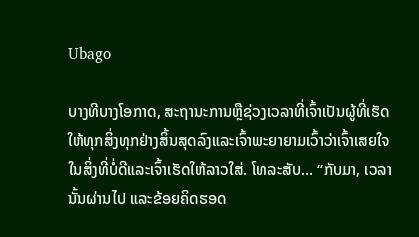Ubago

ບາງທີບາງໂອກາດ, ສະຖານະການຫຼືຊ່ວງເວລາທີ່ເຈົ້າເປັນຜູ້ທີ່ເຮັດໃຫ້ທຸກສິ່ງທຸກຢ່າງສິ້ນສຸດລົງແລະເຈົ້າພະຍາຍາມເວົ້າວ່າເຈົ້າເສຍໃຈໃນສິ່ງທີ່ບໍ່ດີແລະເຈົ້າເຮັດໃຫ້ລາວໃສ່. ໂທລະສັບ... “ກັບມາ, ເວລານັ້ນຜ່ານໄປ ແລະຂ້ອຍຄິດຮອດ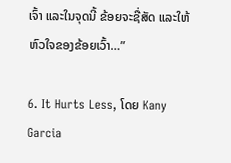ເຈົ້າ ແລະໃນຈຸດນີ້ ຂ້ອຍຈະຊື່ສັດ ແລະໃຫ້ຫົວໃຈຂອງຂ້ອຍເວົ້າ…”

6. It Hurts Less, ໂດຍ Kany Garcia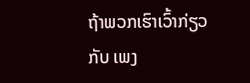ຖ້າພວກເຮົາເວົ້າກ່ຽວກັບ ເພງ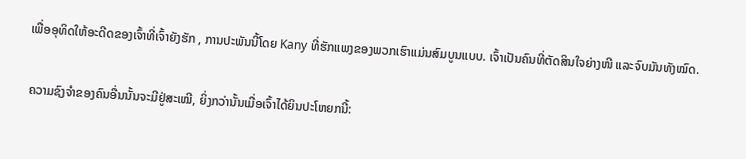ເພື່ອອຸທິດໃຫ້ອະດີດຂອງເຈົ້າທີ່ເຈົ້າຍັງຮັກ , ການປະພັນນີ້ໂດຍ Kany ທີ່ຮັກແພງຂອງພວກເຮົາແມ່ນສົມບູນແບບ. ເຈົ້າເປັນຄົນທີ່ຕັດສິນໃຈຍ່າງໜີ ແລະຈົບມັນທັງໝົດ.

ຄວາມຊົງຈຳຂອງຄົນອື່ນນັ້ນຈະມີຢູ່ສະເໝີ, ຍິ່ງກວ່ານັ້ນເມື່ອເຈົ້າໄດ້ຍິນປະໂຫຍກນີ້: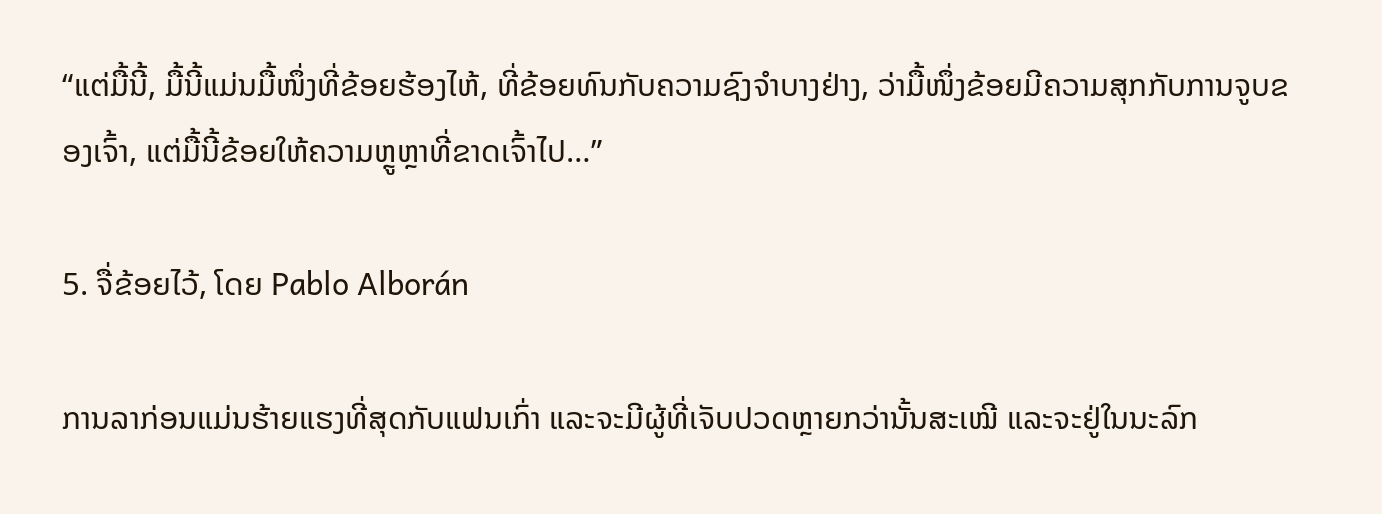“ແຕ່ມື້ນີ້, ມື້ນີ້ແມ່ນມື້ໜຶ່ງທີ່ຂ້ອຍຮ້ອງໄຫ້, ທີ່ຂ້ອຍທົນກັບຄວາມຊົງຈຳບາງຢ່າງ, ວ່າມື້ໜຶ່ງຂ້ອຍມີຄວາມສຸກກັບການຈູບຂອງເຈົ້າ, ແຕ່ມື້ນີ້ຂ້ອຍໃຫ້ຄວາມຫຼູຫຼາທີ່ຂາດເຈົ້າໄປ…”

5. ຈື່ຂ້ອຍໄວ້, ໂດຍ Pablo Alborán

ການລາກ່ອນແມ່ນຮ້າຍແຮງທີ່ສຸດກັບແຟນເກົ່າ ແລະຈະມີຜູ້ທີ່ເຈັບປວດຫຼາຍກວ່ານັ້ນສະເໝີ ແລະຈະຢູ່ໃນນະລົກ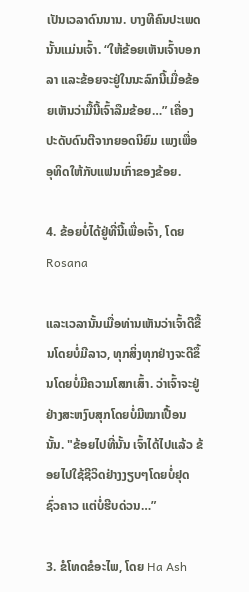ເປັນເວລາດົນນານ. ບາງທີຄົນປະເພດນັ້ນແມ່ນເຈົ້າ. “ໃຫ້ຂ້ອຍເຫັນເຈົ້າບອກລາ ແລະຂ້ອຍຈະຢູ່ໃນນະລົກນີ້ເມື່ອຂ້ອຍເຫັນວ່າມື້ນີ້ເຈົ້າລືມຂ້ອຍ…” ເຄື່ອງປະດັບດົນຕີຈາກຍອດນິຍົມ ເພງເພື່ອອຸທິດໃຫ້ກັບແຟນເກົ່າຂອງຂ້ອຍ.

4. ຂ້ອຍບໍ່ໄດ້ຢູ່ທີ່ນີ້ເພື່ອເຈົ້າ, ໂດຍ Rosana

ແລະເວລານັ້ນເມື່ອທ່ານເຫັນວ່າເຈົ້າດີຂື້ນໂດຍບໍ່ມີລາວ, ທຸກສິ່ງທຸກຢ່າງຈະດີຂຶ້ນໂດຍບໍ່ມີຄວາມໂສກເສົ້າ. ວ່າເຈົ້າຈະຢູ່ຢ່າງສະຫງົບສຸກໂດຍບໍ່ມີໝາເປື້ອນນັ້ນ. "ຂ້ອຍໄປທີ່ນັ້ນ ເຈົ້າໄດ້ໄປແລ້ວ ຂ້ອຍໄປໃຊ້ຊີວິດຢ່າງງຽບໆໂດຍບໍ່ຢຸດຊົ່ວຄາວ ແຕ່ບໍ່ຮີບດ່ວນ…”

3. ຂໍໂທດຂໍອະໄພ, ໂດຍ Ha Ash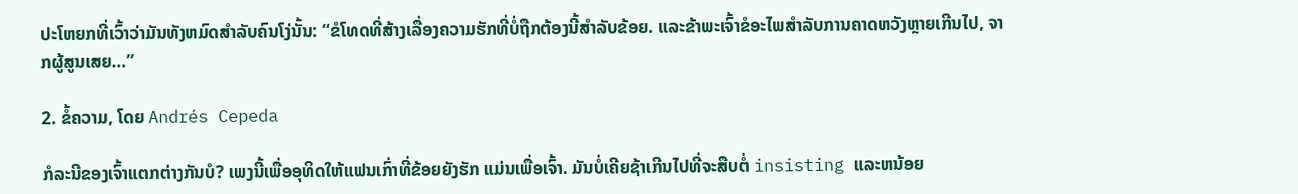ປະໂຫຍກທີ່ເວົ້າວ່າມັນທັງຫມົດສໍາລັບຄົນໂງ່ນັ້ນ: “ຂໍໂທດທີ່ສ້າງເລື່ອງຄວາມຮັກທີ່ບໍ່ຖືກຕ້ອງນີ້ສໍາລັບຂ້ອຍ. ແລະຂ້າພະເຈົ້າຂໍອະໄພສໍາລັບການຄາດຫວັງຫຼາຍເກີນໄປ, ຈາກຜູ້ສູນເສຍ…”

2. ຂໍ້ຄວາມ, ໂດຍ Andrés Cepeda

ກໍລະນີຂອງເຈົ້າແຕກຕ່າງກັນບໍ? ເພງນີ້ເພື່ອອຸທິດໃຫ້ແຟນເກົ່າທີ່ຂ້ອຍຍັງຮັກ ແມ່ນເພື່ອເຈົ້າ. ມັນບໍ່ເຄີຍຊ້າເກີນໄປທີ່ຈະສືບຕໍ່ insisting ແລະຫນ້ອຍ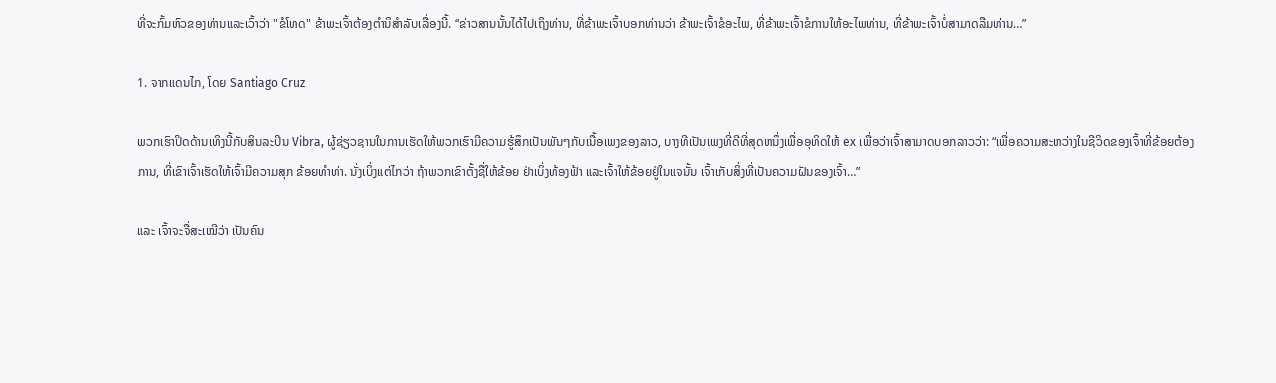ທີ່ຈະກົ້ມຫົວຂອງທ່ານແລະເວົ້າວ່າ "ຂໍໂທດ" ຂ້າພະເຈົ້າຕ້ອງຕໍານິສໍາລັບເລື່ອງນີ້. “ຂ່າວສານນັ້ນໄດ້ໄປເຖິງທ່ານ, ທີ່ຂ້າພະເຈົ້າບອກທ່ານວ່າ ຂ້າພະເຈົ້າຂໍອະໄພ, ທີ່ຂ້າພະເຈົ້າຂໍການໃຫ້ອະໄພທ່ານ, ທີ່ຂ້າພະເຈົ້າບໍ່ສາມາດລືມທ່ານ…”

1. ຈາກແດນໄກ, ໂດຍ Santiago Cruz

ພວກເຮົາປິດດ້ານເທິງນີ້ກັບສິນລະປິນ Vibra, ຜູ້ຊ່ຽວຊານໃນການເຮັດໃຫ້ພວກເຮົາມີຄວາມຮູ້ສຶກເປັນພັນໆກັບເນື້ອເພງຂອງລາວ, ບາງທີເປັນເພງທີ່ດີທີ່ສຸດຫນຶ່ງເພື່ອອຸທິດໃຫ້ ex ເພື່ອວ່າເຈົ້າສາມາດບອກລາວວ່າ: “ເພື່ອຄວາມສະຫວ່າງໃນຊີວິດຂອງເຈົ້າທີ່ຂ້ອຍຕ້ອງການ, ທີ່ເຂົາເຈົ້າເຮັດໃຫ້ເຈົ້າມີຄວາມສຸກ ຂ້ອຍທຳທ່າ. ນັ່ງເບິ່ງແຕ່ໄກວ່າ ຖ້າພວກເຂົາຕັ້ງຊື່ໃຫ້ຂ້ອຍ ຢ່າເບິ່ງທ້ອງຟ້າ ແລະເຈົ້າໃຫ້ຂ້ອຍຢູ່ໃນແຈນັ້ນ ເຈົ້າເກັບສິ່ງທີ່ເປັນຄວາມຝັນຂອງເຈົ້າ…”

ແລະ ເຈົ້າຈະຈື່ສະເໝີວ່າ ເປັນຄົນ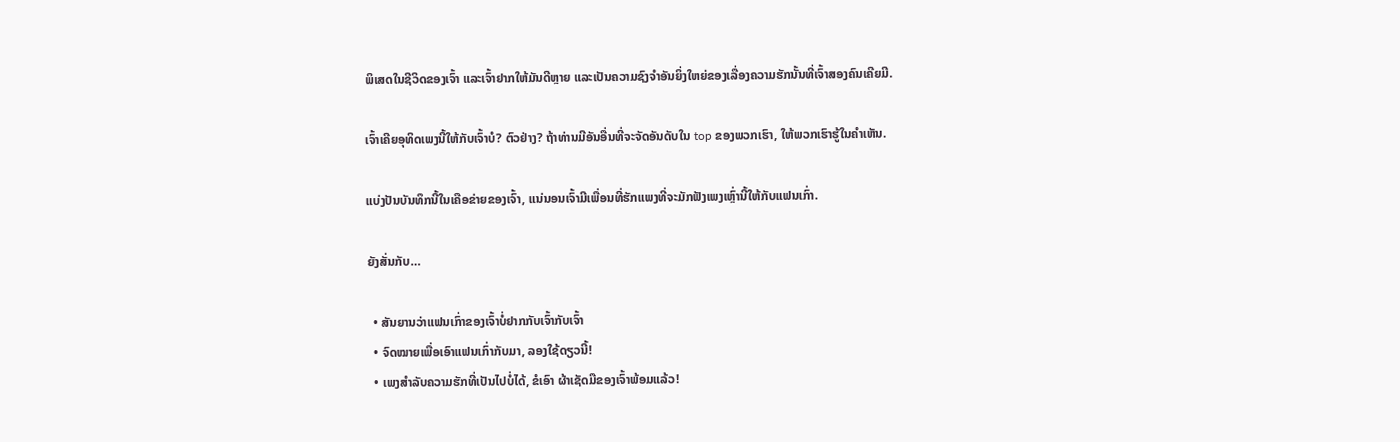ພິເສດໃນຊີວິດຂອງເຈົ້າ ແລະເຈົ້າຢາກໃຫ້ມັນດີຫຼາຍ ແລະເປັນຄວາມຊົງຈຳອັນຍິ່ງໃຫຍ່ຂອງເລື່ອງຄວາມຮັກນັ້ນທີ່ເຈົ້າສອງຄົນເຄີຍມີ.

ເຈົ້າເຄີຍອຸທິດເພງນີ້ໃຫ້ກັບເຈົ້າບໍ? ຕົວຢ່າງ? ຖ້າທ່ານມີອັນອື່ນທີ່ຈະຈັດອັນດັບໃນ top ຂອງພວກເຮົາ, ໃຫ້ພວກເຮົາຮູ້ໃນຄໍາເຫັນ.

ແບ່ງປັນບັນທຶກນີ້ໃນເຄືອຂ່າຍຂອງເຈົ້າ, ແນ່ນອນເຈົ້າມີເພື່ອນທີ່ຮັກແພງທີ່ຈະມັກຟັງເພງເຫຼົ່ານີ້ໃຫ້ກັບແຟນເກົ່າ.

ຍັງສັ່ນກັບ…

  • ສັນຍານວ່າແຟນເກົ່າຂອງເຈົ້າບໍ່ຢາກກັບເຈົ້າກັບເຈົ້າ
  • ຈົດໝາຍເພື່ອເອົາແຟນເກົ່າກັບມາ, ລອງໃຊ້ດຽວນີ້!
  • ເພງສຳລັບຄວາມຮັກທີ່ເປັນໄປບໍ່ໄດ້, ຂໍເອົາ ຜ້າເຊັດມືຂອງເຈົ້າພ້ອມແລ້ວ!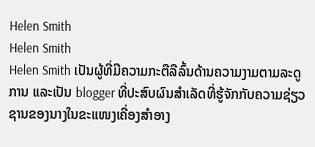Helen Smith
Helen Smith
Helen Smith ເປັນຜູ້ທີ່ມີຄວາມກະຕືລືລົ້ນດ້ານຄວາມງາມຕາມລະດູການ ແລະເປັນ blogger ທີ່ປະສົບຜົນສຳເລັດທີ່ຮູ້ຈັກກັບຄວາມຊ່ຽວຊານຂອງນາງໃນຂະແໜງເຄື່ອງສໍາອາງ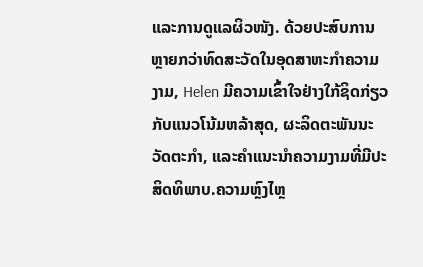ແລະການດູແລຜິວໜັງ. ດ້ວຍປະສົບການຫຼາຍກວ່າທົດສະວັດໃນອຸດສາຫະກໍາຄວາມງາມ, Helen ມີຄວາມເຂົ້າໃຈຢ່າງໃກ້ຊິດກ່ຽວກັບແນວໂນ້ມຫລ້າສຸດ, ຜະລິດຕະພັນນະວັດຕະກໍາ, ແລະຄໍາແນະນໍາຄວາມງາມທີ່ມີປະສິດທິພາບ.ຄວາມຫຼົງໄຫຼ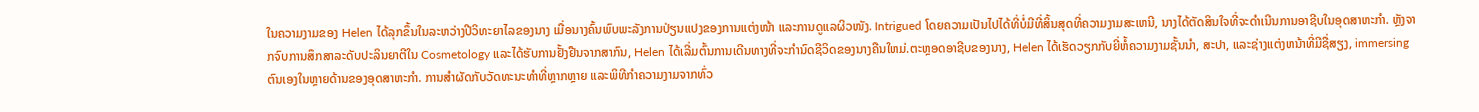ໃນຄວາມງາມຂອງ Helen ໄດ້ລຸກຂຶ້ນໃນລະຫວ່າງປີວິທະຍາໄລຂອງນາງ ເມື່ອນາງຄົ້ນພົບພະລັງການປ່ຽນແປງຂອງການແຕ່ງໜ້າ ແລະການດູແລຜິວໜັງ. Intrigued ໂດຍຄວາມເປັນໄປໄດ້ທີ່ບໍ່ມີທີ່ສິ້ນສຸດທີ່ຄວາມງາມສະເຫນີ, ນາງໄດ້ຕັດສິນໃຈທີ່ຈະດໍາເນີນການອາຊີບໃນອຸດສາຫະກໍາ. ຫຼັງຈາກຈົບການສຶກສາລະດັບປະລິນຍາຕີໃນ Cosmetology ແລະໄດ້ຮັບການຢັ້ງຢືນຈາກສາກົນ, Helen ໄດ້ເລີ່ມຕົ້ນການເດີນທາງທີ່ຈະກໍານົດຊີວິດຂອງນາງຄືນໃຫມ່.ຕະຫຼອດອາຊີບຂອງນາງ, Helen ໄດ້ເຮັດວຽກກັບຍີ່ຫໍ້ຄວາມງາມຊັ້ນນໍາ, ສະປາ, ແລະຊ່າງແຕ່ງຫນ້າທີ່ມີຊື່ສຽງ, immersing ຕົນເອງໃນຫຼາຍດ້ານຂອງອຸດສາຫະກໍາ. ການສໍາຜັດກັບວັດທະນະທໍາທີ່ຫຼາກຫຼາຍ ແລະພິທີກໍາຄວາມງາມຈາກທົ່ວ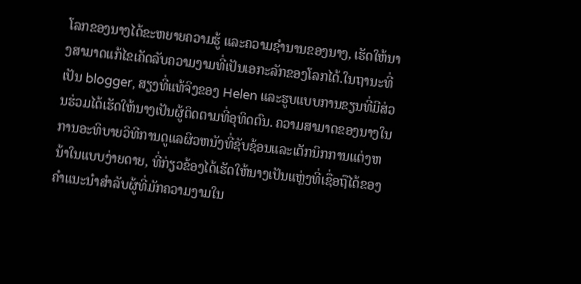ໂລກຂອງນາງໄດ້ຂະຫຍາຍຄວາມຮູ້ ແລະຄວາມຊໍານານຂອງນາງ, ເຮັດໃຫ້ນາງສາມາດແກ້ໄຂເຄັດລັບຄວາມງາມທີ່ເປັນເອກະລັກຂອງໂລກໄດ້.ໃນຖານະທີ່ເປັນ blogger, ສຽງທີ່ແທ້ຈິງຂອງ Helen ແລະຮູບແບບການຂຽນທີ່ມີສ່ວນຮ່ວມໄດ້ເຮັດໃຫ້ນາງເປັນຜູ້ຕິດຕາມທີ່ອຸທິດຕົນ. ຄວາມສາມາດຂອງນາງໃນການອະທິບາຍວິທີການດູແລຜິວຫນັງທີ່ຊັບຊ້ອນແລະເຕັກນິກການແຕ່ງຫນ້າໃນແບບງ່າຍດາຍ, ທີ່ກ່ຽວຂ້ອງໄດ້ເຮັດໃຫ້ນາງເປັນແຫຼ່ງທີ່ເຊື່ອຖືໄດ້ຂອງຄໍາແນະນໍາສໍາລັບຜູ້ທີ່ມັກຄວາມງາມໃນ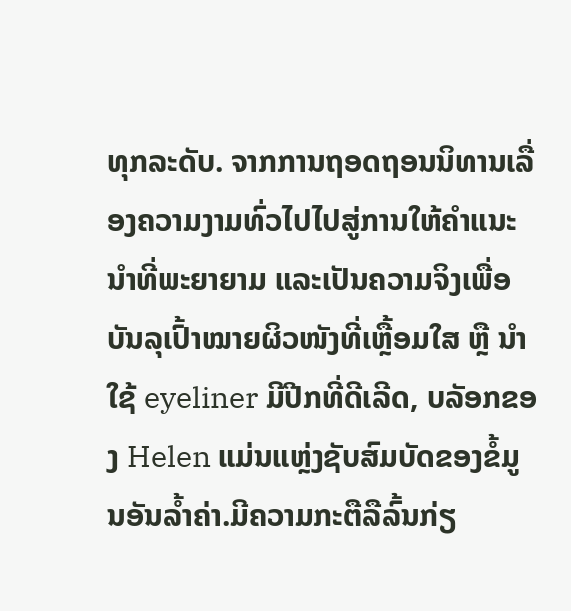ທຸກລະດັບ. ຈາກການຖອດຖອນນິທານເລື່ອງຄວາມງາມທົ່ວໄປໄປສູ່ການໃຫ້ຄຳແນະນຳທີ່ພະຍາຍາມ ແລະເປັນຄວາມຈິງເພື່ອບັນລຸເປົ້າໝາຍຜິວໜັງທີ່ເຫຼື້ອມໃສ ຫຼື ນຳໃຊ້ eyeliner ມີປີກທີ່ດີເລີດ, ບລັອກຂອງ Helen ແມ່ນແຫຼ່ງຊັບສົມບັດຂອງຂໍ້ມູນອັນລ້ຳຄ່າ.ມີຄວາມກະຕືລືລົ້ນກ່ຽ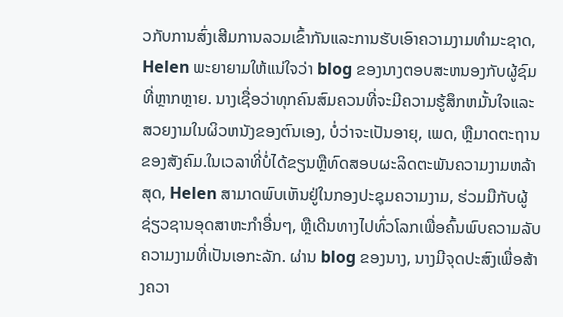ວກັບການສົ່ງເສີມການລວມເຂົ້າກັນແລະການຮັບເອົາຄວາມງາມທໍາມະຊາດ, Helen ພະຍາຍາມໃຫ້ແນ່ໃຈວ່າ blog ຂອງນາງຕອບສະຫນອງກັບຜູ້ຊົມທີ່ຫຼາກຫຼາຍ. ນາງເຊື່ອວ່າທຸກຄົນສົມຄວນທີ່ຈະມີຄວາມຮູ້ສຶກຫມັ້ນໃຈແລະສວຍງາມໃນຜິວຫນັງຂອງຕົນເອງ, ບໍ່ວ່າຈະເປັນອາຍຸ, ເພດ, ຫຼືມາດຕະຖານຂອງສັງຄົມ.ໃນເວລາທີ່ບໍ່ໄດ້ຂຽນຫຼືທົດສອບຜະລິດຕະພັນຄວາມງາມຫລ້າສຸດ, Helen ສາມາດພົບເຫັນຢູ່ໃນກອງປະຊຸມຄວາມງາມ, ຮ່ວມມືກັບຜູ້ຊ່ຽວຊານອຸດສາຫະກໍາອື່ນໆ, ຫຼືເດີນທາງໄປທົ່ວໂລກເພື່ອຄົ້ນພົບຄວາມລັບຄວາມງາມທີ່ເປັນເອກະລັກ. ຜ່ານ blog ຂອງນາງ, ນາງມີຈຸດປະສົງເພື່ອສ້າງຄວາ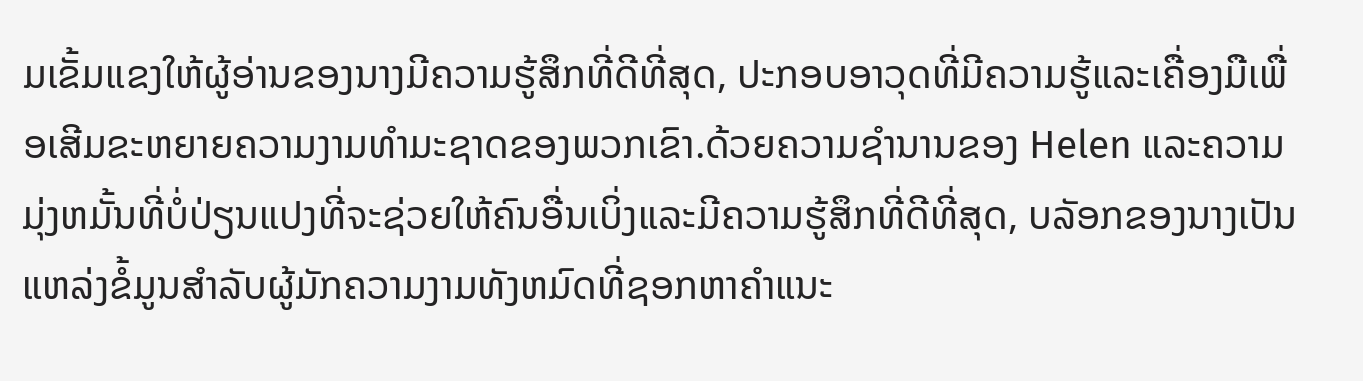ມເຂັ້ມແຂງໃຫ້ຜູ້ອ່ານຂອງນາງມີຄວາມຮູ້ສຶກທີ່ດີທີ່ສຸດ, ປະກອບອາວຸດທີ່ມີຄວາມຮູ້ແລະເຄື່ອງມືເພື່ອເສີມຂະຫຍາຍຄວາມງາມທໍາມະຊາດຂອງພວກເຂົາ.ດ້ວຍຄວາມຊໍານານຂອງ Helen ແລະຄວາມມຸ່ງຫມັ້ນທີ່ບໍ່ປ່ຽນແປງທີ່ຈະຊ່ວຍໃຫ້ຄົນອື່ນເບິ່ງແລະມີຄວາມຮູ້ສຶກທີ່ດີທີ່ສຸດ, ບລັອກຂອງນາງເປັນແຫລ່ງຂໍ້ມູນສໍາລັບຜູ້ມັກຄວາມງາມທັງຫມົດທີ່ຊອກຫາຄໍາແນະ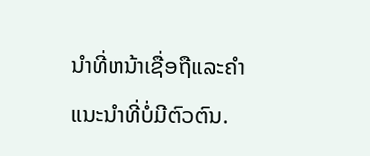ນໍາທີ່ຫນ້າເຊື່ອຖືແລະຄໍາແນະນໍາທີ່ບໍ່ມີຕົວຕົນ.